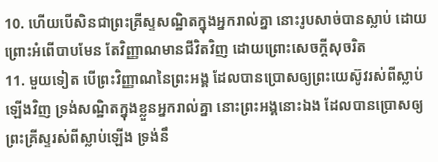10. ហើយបើសិនជាព្រះគ្រីស្ទសណ្ឋិតក្នុងអ្នករាល់គ្នា នោះរូបសាច់បានស្លាប់ ដោយព្រោះអំពើបាបមែន តែវិញ្ញាណមានជីវិតវិញ ដោយព្រោះសេចក្តីសុចរិត
11. មួយទៀត បើព្រះវិញ្ញាណនៃព្រះអង្គ ដែលបានប្រោសឲ្យព្រះយេស៊ូវរស់ពីស្លាប់ឡើងវិញ ទ្រង់សណ្ឋិតក្នុងខ្លួនអ្នករាល់គ្នា នោះព្រះអង្គនោះឯង ដែលបានប្រោសឲ្យព្រះគ្រីស្ទរស់ពីស្លាប់ឡើង ទ្រង់នឹ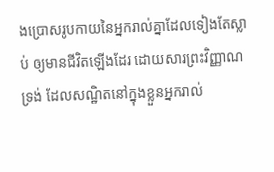ងប្រោសរូបកាយនៃអ្នករាល់គ្នាដែលទៀងតែស្លាប់ ឲ្យមានជីវិតឡើងដែរ ដោយសារព្រះវិញ្ញាណទ្រង់ ដែលសណ្ឋិតនៅក្នុងខ្លួនអ្នករាល់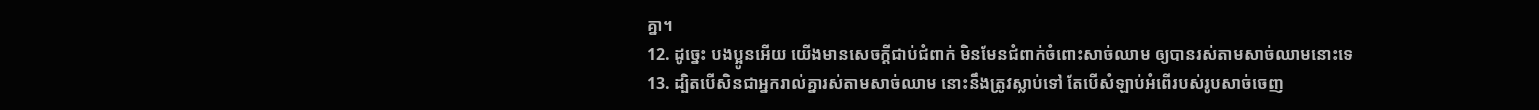គ្នា។
12. ដូច្នេះ បងប្អូនអើយ យើងមានសេចក្តីជាប់ជំពាក់ មិនមែនជំពាក់ចំពោះសាច់ឈាម ឲ្យបានរស់តាមសាច់ឈាមនោះទេ
13. ដ្បិតបើសិនជាអ្នករាល់គ្នារស់តាមសាច់ឈាម នោះនឹងត្រូវស្លាប់ទៅ តែបើសំឡាប់អំពើរបស់រូបសាច់ចេញ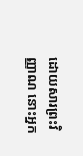ដោយសារព្រះវិញ្ញាណ នោះអ្នក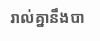រាល់គ្នានឹងបា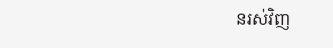នរស់វិញ